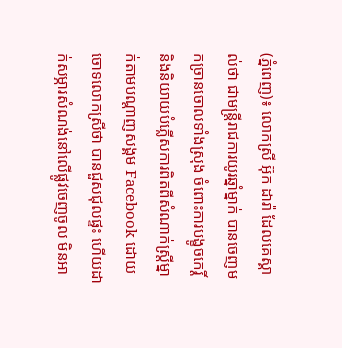(ភ្នំពេញ)៖ លោកស្រី អ៊ុក ដារ៉ា ដែលគេស្គាល់ថា ជាមន្រ្តីរាជការយូរឆ្នាំម្នាក់ បានចេញមកច្រានចោលទាំងស្រុង ចំពោះការបង្ខូចកេរ្តិ៍ និងនិយាយបំភ្លើសការពិតពីសំណាក់ស្រ្តីម្នាក់តាមបណ្តាញសង្គម Facebook ដោយចោទលោកស្រីថា បានជួសជុលផ្ទះ ហើយដាក់សម្ភារសំណង់នៅលើផ្លូវចេញចូល មិនអា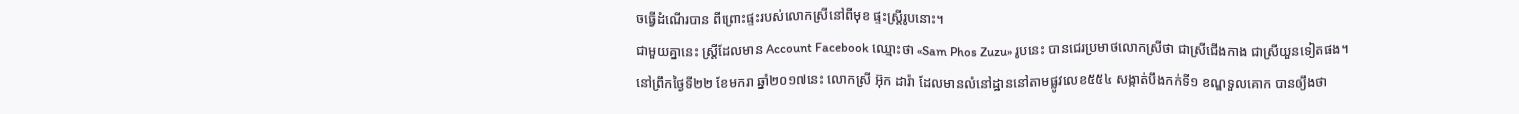ចធ្វើដំណើរបាន ពីព្រោះផ្ទះរបស់លោកស្រីនៅពីមុខ ផ្ទះស្រ្តីរូបនោះ។
ជាមួយគ្នានេះ ស្រ្តីដែលមាន Account Facebook ឈ្មោះថា «Sam Phos Zuzu» រូបនេះ បានជេរប្រមាថលោកស្រីថា ជាស្រីជើងកាង ជាស្រីយួនទៀតផង។
នៅព្រឹកថ្ងៃទី២២ ខែមករា ឆ្នាំ២០១៧នេះ លោកស្រី អ៊ុក ដារ៉ា ដែលមានលំនៅដ្ឋាននៅតាមផ្លូវលេខ៥៥៤ សង្កាត់បឹងកក់ទី១ ខណ្ឌទួលគោក បានឲ្យឹងថា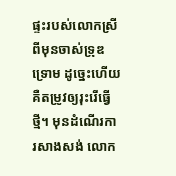ផ្ទះរបស់លោកស្រី ពីមុនចាស់ទ្រុឌទ្រោម ដូច្នេះហើយគឺតម្រូវឲ្យរុះរើធ្វើថ្មី។ មុនដំណើរការសាងសង់ លោក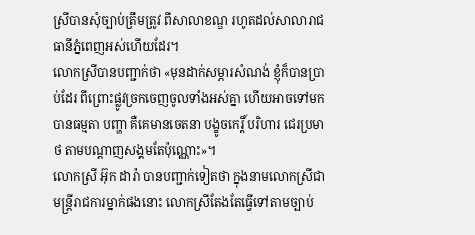ស្រីបានសុំច្បាប់ត្រឹមត្រូវ ពីសាលាខណ្ឌ រហូតដល់សាលារាជធានីភ្នំពេញអស់ហើយដែរ។
លោកស្រីបានបញ្ជាក់ថា «មុនដាក់សម្ភារសំណង់ ខ្ញុំក៏បានប្រាប់ដែរ ពីព្រោះផ្លូវច្រកចេញចូលទាំងអស់គ្នា ហើយអាចទៅមកបានធម្មតា បញ្ហា គឺគេមានចេតនា បង្ខូចកេរ្តិ៍ បរិហារ ជេរប្រមាថ តាមបណ្តាញសង្គមតែប៉ុណ្ណោះ»។
លោកស្រី អ៊ុក ដារ៉ា បានបញ្ជាក់ទៀតថា ក្នុងនាមលោកស្រីជាមន្រ្តីរាជការម្នាក់ផងនោះ លោកស្រីតែងតែធ្វើទៅតាមច្បាប់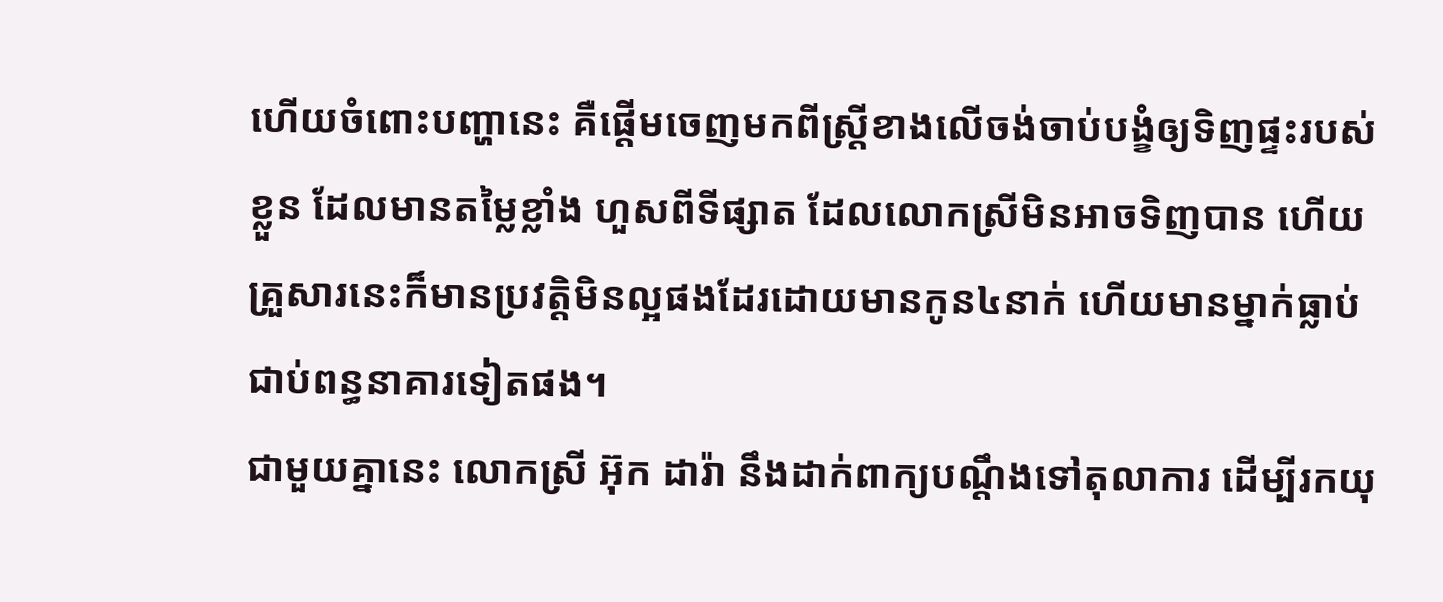ហើយចំពោះបញ្ហានេះ គឺផ្តើមចេញមកពីស្រី្តខាងលើចង់ចាប់បង្ខំឲ្យទិញផ្ទះរបស់ខ្លួន ដែលមានតម្លៃខ្លាំង ហួសពីទីផ្សាត ដែលលោកស្រីមិនអាចទិញបាន ហើយគ្រួសារនេះក៏មានប្រវត្តិមិនល្អផងដែរដោយមានកូន៤នាក់ ហើយមានម្នាក់ធ្លាប់ជាប់ពន្ធនាគារទៀតផង។
ជាមួយគ្នានេះ លោកស្រី អ៊ុក ដារ៉ា នឹងដាក់ពាក្យបណ្តឹងទៅតុលាការ ដើម្បីរកយុ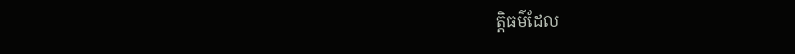ត្តិធម៌ដែល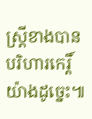ស្រ្តីខាងបានបរិហារកេរ្តិ៍យ៉ាងដូច្នេះ៕